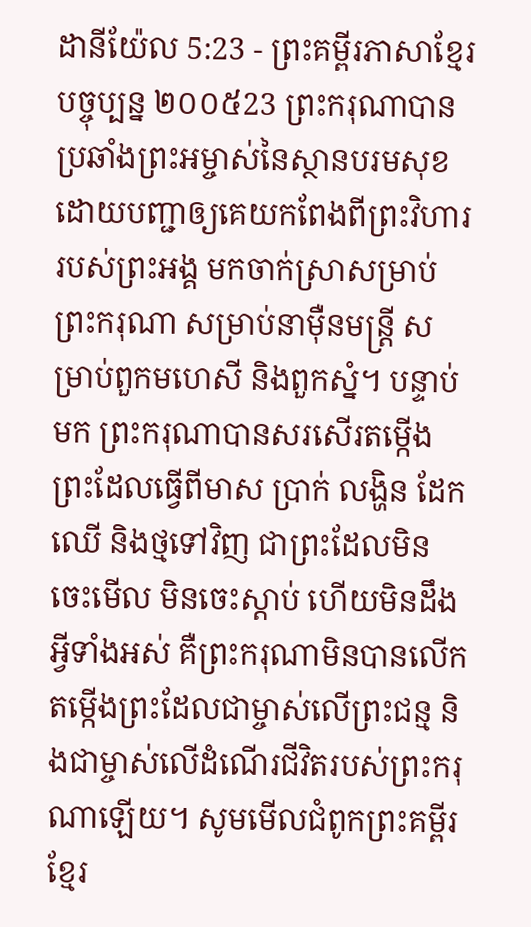ដានីយ៉ែល 5:23 - ព្រះគម្ពីរភាសាខ្មែរបច្ចុប្បន្ន ២០០៥23 ព្រះករុណាបានប្រឆាំងព្រះអម្ចាស់នៃស្ថានបរមសុខ ដោយបញ្ជាឲ្យគេយកពែងពីព្រះវិហាររបស់ព្រះអង្គ មកចាក់ស្រាសម្រាប់ព្រះករុណា សម្រាប់នាម៉ឺនមន្ត្រី សម្រាប់ពួកមហេសី និងពួកស្នំ។ បន្ទាប់មក ព្រះករុណាបានសរសើរតម្កើងព្រះដែលធ្វើពីមាស ប្រាក់ លង្ហិន ដែក ឈើ និងថ្មទៅវិញ ជាព្រះដែលមិនចេះមើល មិនចេះស្ដាប់ ហើយមិនដឹងអ្វីទាំងអស់ គឺព្រះករុណាមិនបានលើកតម្កើងព្រះដែលជាម្ចាស់លើព្រះជន្ម និងជាម្ចាស់លើដំណើរជីវិតរបស់ព្រះករុណាឡើយ។ សូមមើលជំពូកព្រះគម្ពីរខ្មែរ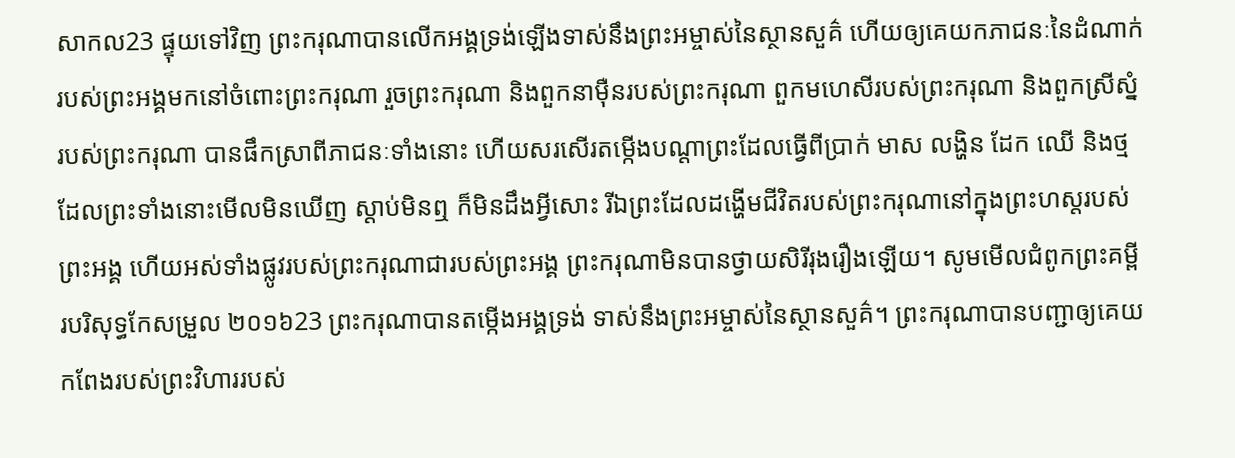សាកល23 ផ្ទុយទៅវិញ ព្រះករុណាបានលើកអង្គទ្រង់ឡើងទាស់នឹងព្រះអម្ចាស់នៃស្ថានសួគ៌ ហើយឲ្យគេយកភាជនៈនៃដំណាក់របស់ព្រះអង្គមកនៅចំពោះព្រះករុណា រួចព្រះករុណា និងពួកនាម៉ឺនរបស់ព្រះករុណា ពួកមហេសីរបស់ព្រះករុណា និងពួកស្រីស្នំរបស់ព្រះករុណា បានផឹកស្រាពីភាជនៈទាំងនោះ ហើយសរសើរតម្កើងបណ្ដាព្រះដែលធ្វើពីប្រាក់ មាស លង្ហិន ដែក ឈើ និងថ្ម ដែលព្រះទាំងនោះមើលមិនឃើញ ស្ដាប់មិនឮ ក៏មិនដឹងអ្វីសោះ រីឯព្រះដែលដង្ហើមជីវិតរបស់ព្រះករុណានៅក្នុងព្រះហស្តរបស់ព្រះអង្គ ហើយអស់ទាំងផ្លូវរបស់ព្រះករុណាជារបស់ព្រះអង្គ ព្រះករុណាមិនបានថ្វាយសិរីរុងរឿងឡើយ។ សូមមើលជំពូកព្រះគម្ពីរបរិសុទ្ធកែសម្រួល ២០១៦23 ព្រះករុណាបានតម្កើងអង្គទ្រង់ ទាស់នឹងព្រះអម្ចាស់នៃស្ថានសួគ៌។ ព្រះករុណាបានបញ្ជាឲ្យគេយកពែងរបស់ព្រះវិហាររបស់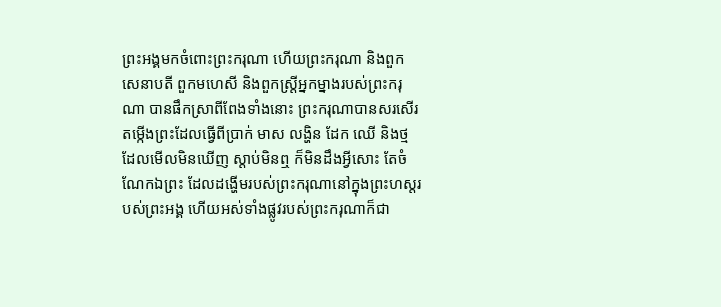ព្រះអង្គមកចំពោះព្រះករុណា ហើយព្រះករុណា និងពួកសេនាបតី ពួកមហេសី និងពួកស្ដ្រីអ្នកម្នាងរបស់ព្រះករុណា បានផឹកស្រាពីពែងទាំងនោះ ព្រះករុណាបានសរសើរតម្កើងព្រះដែលធ្វើពីប្រាក់ មាស លង្ហិន ដែក ឈើ និងថ្ម ដែលមើលមិនឃើញ ស្តាប់មិនឮ ក៏មិនដឹងអ្វីសោះ តែចំណែកឯព្រះ ដែលដង្ហើមរបស់ព្រះករុណានៅក្នុងព្រះហស្តរបស់ព្រះអង្គ ហើយអស់ទាំងផ្លូវរបស់ព្រះករុណាក៏ជា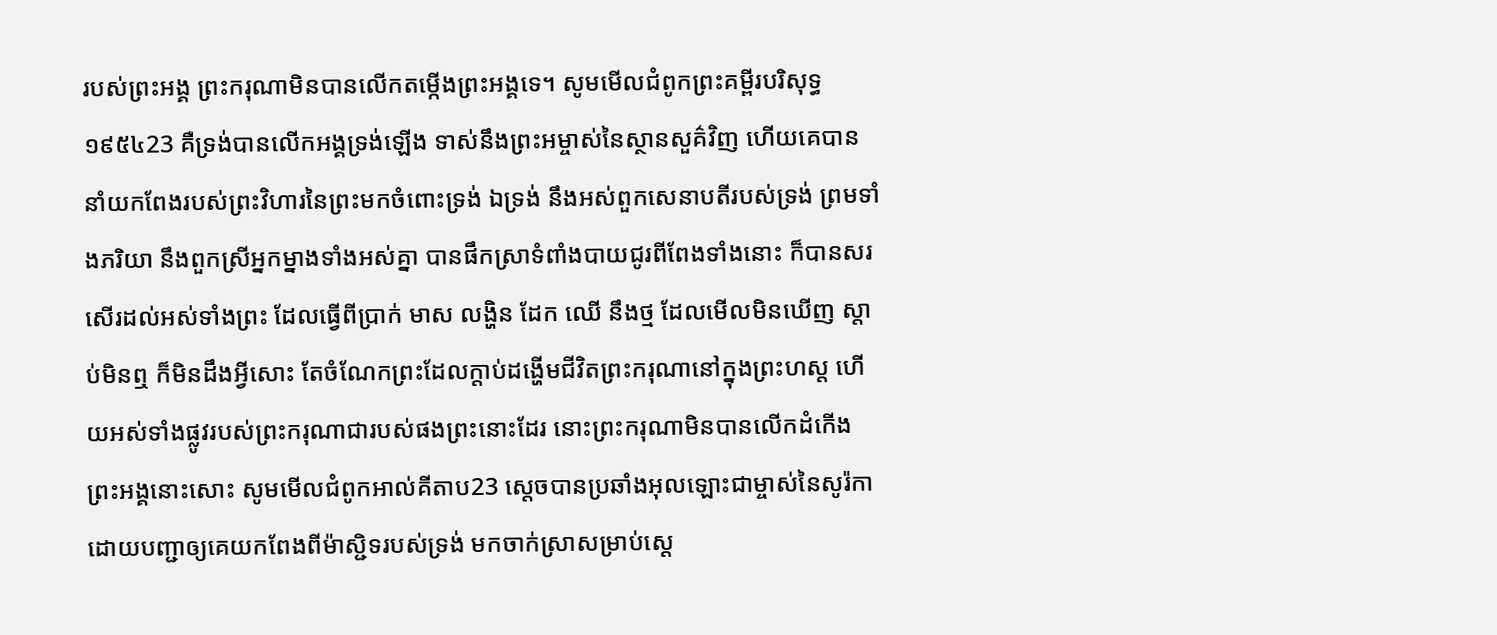របស់ព្រះអង្គ ព្រះករុណាមិនបានលើកតម្កើងព្រះអង្គទេ។ សូមមើលជំពូកព្រះគម្ពីរបរិសុទ្ធ ១៩៥៤23 គឺទ្រង់បានលើកអង្គទ្រង់ឡើង ទាស់នឹងព្រះអម្ចាស់នៃស្ថានសួគ៌វិញ ហើយគេបាននាំយកពែងរបស់ព្រះវិហារនៃព្រះមកចំពោះទ្រង់ ឯទ្រង់ នឹងអស់ពួកសេនាបតីរបស់ទ្រង់ ព្រមទាំងភរិយា នឹងពួកស្រីអ្នកម្នាងទាំងអស់គ្នា បានផឹកស្រាទំពាំងបាយជូរពីពែងទាំងនោះ ក៏បានសរសើរដល់អស់ទាំងព្រះ ដែលធ្វើពីប្រាក់ មាស លង្ហិន ដែក ឈើ នឹងថ្ម ដែលមើលមិនឃើញ ស្តាប់មិនឮ ក៏មិនដឹងអ្វីសោះ តែចំណែកព្រះដែលក្តាប់ដង្ហើមជីវិតព្រះករុណានៅក្នុងព្រះហស្ត ហើយអស់ទាំងផ្លូវរបស់ព្រះករុណាជារបស់ផងព្រះនោះដែរ នោះព្រះករុណាមិនបានលើកដំកើងព្រះអង្គនោះសោះ សូមមើលជំពូកអាល់គីតាប23 ស្តេចបានប្រឆាំងអុលឡោះជាម្ចាស់នៃសូរ៉កា ដោយបញ្ជាឲ្យគេយកពែងពីម៉ាស្ជិទរបស់ទ្រង់ មកចាក់ស្រាសម្រាប់ស្តេ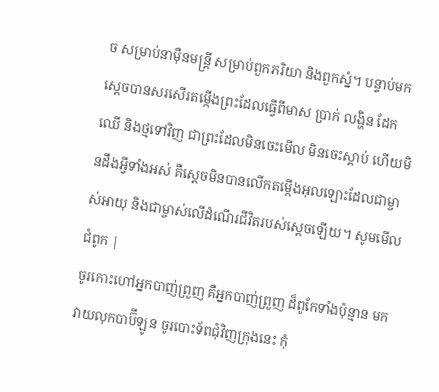ច សម្រាប់នាម៉ឺនមន្ត្រី សម្រាប់ពួកភរិយា និងពួកស្នំ។ បន្ទាប់មក ស្តេចបានសរសើរតម្កើងព្រះដែលធ្វើពីមាស ប្រាក់ លង្ហិន ដែក ឈើ និងថ្មទៅវិញ ជាព្រះដែលមិនចេះមើល មិនចេះស្ដាប់ ហើយមិនដឹងអ្វីទាំងអស់ គឺស្តេចមិនបានលើកតម្កើងអុលឡោះដែលជាម្ចាស់អាយុ និងជាម្ចាស់លើដំណើរជីវិតរបស់ស្តេចឡើយ។ សូមមើលជំពូក |
ចូរកោះហៅអ្នកបាញ់ព្រួញ គឺអ្នកបាញ់ព្រួញ ដ៏ពូកែទាំងប៉ុន្មាន មកវាយលុកបាប៊ីឡូន ចូរបោះទ័ពជុំវិញក្រុងនេះ កុំ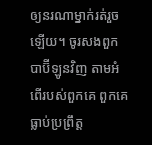ឲ្យនរណាម្នាក់រត់រួចឡើយ។ ចូរសងពួកបាប៊ីឡូនវិញ តាមអំពើរបស់ពួកគេ ពួកគេធ្លាប់ប្រព្រឹត្ត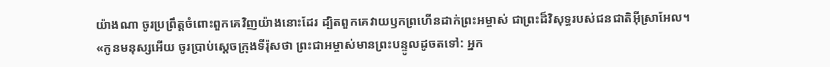យ៉ាងណា ចូរប្រព្រឹត្តចំពោះពួកគេវិញយ៉ាងនោះដែរ ដ្បិតពួកគេវាយឫកព្រហើនដាក់ព្រះអម្ចាស់ ជាព្រះដ៏វិសុទ្ធរបស់ជនជាតិអ៊ីស្រាអែល។
«កូនមនុស្សអើយ ចូរប្រាប់ស្ដេចក្រុងទីរ៉ុសថា ព្រះជាអម្ចាស់មានព្រះបន្ទូលដូចតទៅ: អ្នក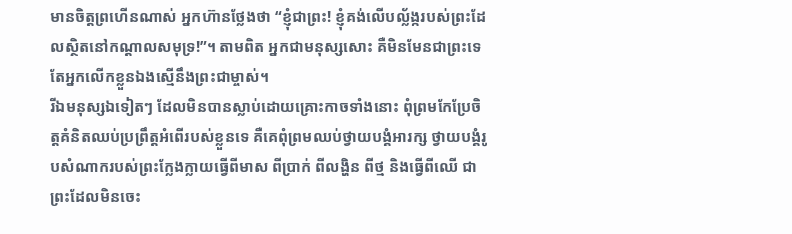មានចិត្តព្រហើនណាស់ អ្នកហ៊ានថ្លែងថា “ខ្ញុំជាព្រះ! ខ្ញុំគង់លើបល្ល័ង្ករបស់ព្រះដែលស្ថិតនៅកណ្ដាលសមុទ្រ!”។ តាមពិត អ្នកជាមនុស្សសោះ គឺមិនមែនជាព្រះទេ តែអ្នកលើកខ្លួនឯងស្មើនឹងព្រះជាម្ចាស់។
រីឯមនុស្សឯទៀតៗ ដែលមិនបានស្លាប់ដោយគ្រោះកាចទាំងនោះ ពុំព្រមកែប្រែចិត្តគំនិតឈប់ប្រព្រឹត្តអំពើរបស់ខ្លួនទេ គឺគេពុំព្រមឈប់ថ្វាយបង្គំអារក្ស ថ្វាយបង្គំរូបសំណាករបស់ព្រះក្លែងក្លាយធ្វើពីមាស ពីប្រាក់ ពីលង្ហិន ពីថ្ម និងធ្វើពីឈើ ជាព្រះដែលមិនចេះ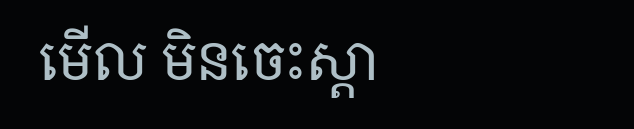មើល មិនចេះស្ដា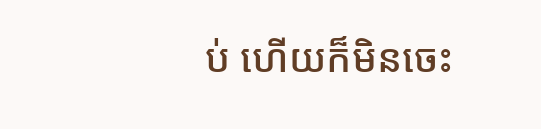ប់ ហើយក៏មិនចេះ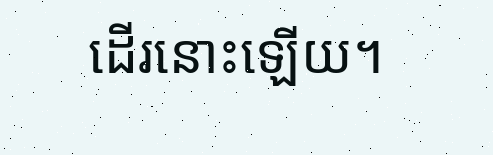ដើរនោះឡើយ។